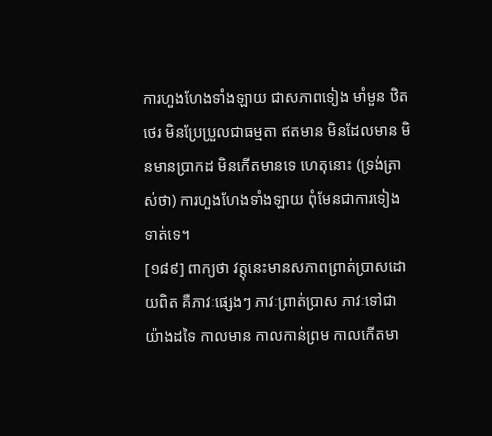ការហួងហែងទាំងឡាយ ជាសភាពទៀង មាំមួន ឋិតថេរ មិនប្រែប្រួលជាធម្មតា ឥតមាន មិនដែលមាន មិនមានបា្រកដ មិនកើតមានទេ ហេតុនោះ (ទ្រង់ត្រាស់ថា) ការហួងហែងទាំងឡាយ ពុំមែនជាការទៀងទាត់ទេ។
[១៨៩] ពាក្យថា វត្តុនេះមានសភាពព្រាត់បា្រសដោយពិត គឺភាវៈផ្សេងៗ ភាវៈព្រាត់បា្រស ភាវៈទៅជាយ៉ាងដទៃ កាលមាន កាលកាន់ព្រម កាលកើតមា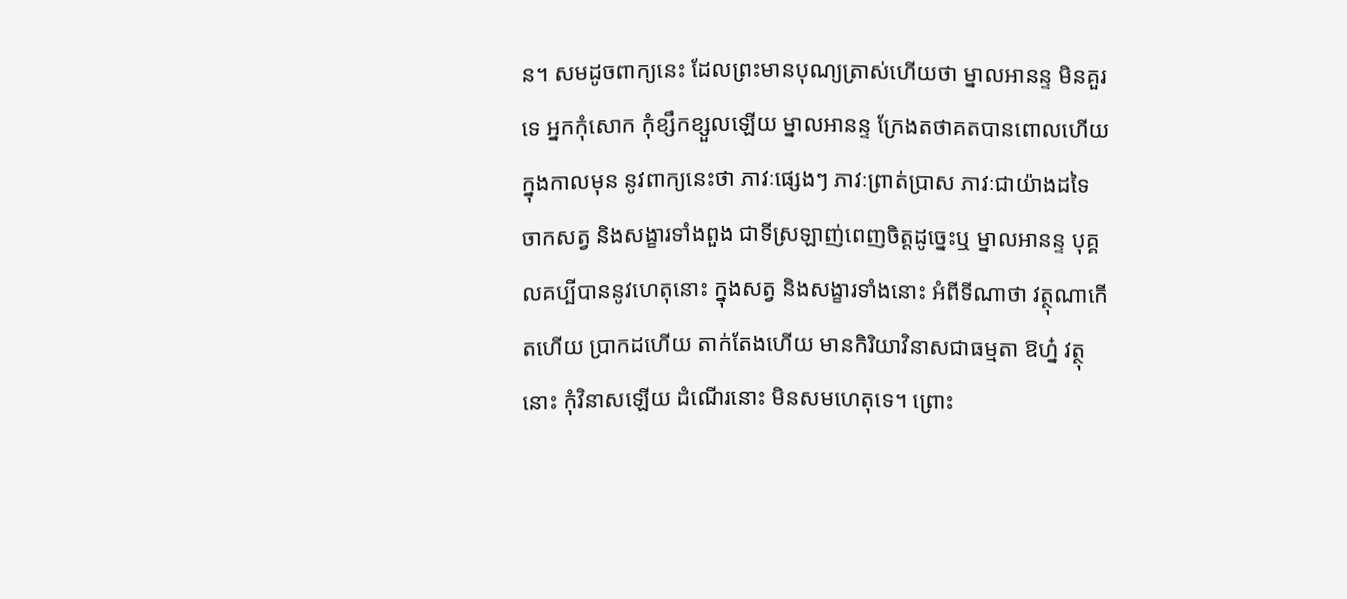ន។ សមដូចពាក្យនេះ ដែលព្រះមានបុណ្យត្រាស់ហើយថា ម្នាលអានន្ទ មិនគួរទេ អ្នកកុំសោក កុំខ្សឹកខ្សួលឡើយ ម្នាលអានន្ទ ក្រែងតថាគតបានពោលហើយ ក្នុងកាលមុន នូវពាក្យនេះថា ភាវៈផ្សេងៗ ភាវៈព្រាត់បា្រស ភាវៈជាយ៉ាងដទៃ ចាកសត្វ និងសង្ខារទាំងពួង ជាទីស្រឡាញ់ពេញចិត្តដូច្នេះឬ ម្នាលអានន្ទ បុគ្គលគប្បីបាននូវហេតុនោះ ក្នុងសត្វ និងសង្ខារទាំងនោះ អំពីទីណាថា វត្ថុណាកើតហើយ បា្រកដហើយ តាក់តែងហើយ មានកិរិយាវិនាសជាធម្មតា ឱហ្ន៎ វត្ថុនោះ កុំវិនាសឡើយ ដំណើរនោះ មិនសមហេតុទេ។ ព្រោះ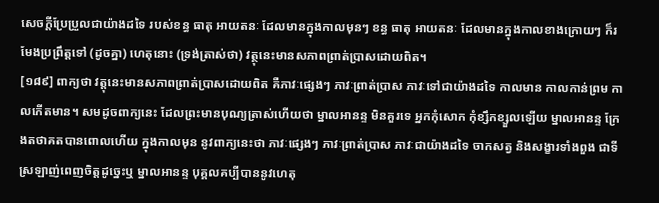សេចក្តីប្រែប្រួលជាយ៉ាងដទៃ របស់ខន្ធ ធាតុ អាយតនៈ ដែលមានក្នុងកាលមុនៗ ខន្ធ ធាតុ អាយតនៈ ដែលមានក្នុងកាលខាងក្រោយៗ ក៏រមែងប្រព្រឹត្តទៅ (ដូចគ្នា) ហេតុនោះ (ទ្រង់ត្រាស់ថា) វត្ថុនេះមានសភាពព្រាត់បា្រសដោយពិត។
[១៨៩] ពាក្យថា វត្តុនេះមានសភាពព្រាត់បា្រសដោយពិត គឺភាវៈផ្សេងៗ ភាវៈព្រាត់បា្រស ភាវៈទៅជាយ៉ាងដទៃ កាលមាន កាលកាន់ព្រម កាលកើតមាន។ សមដូចពាក្យនេះ ដែលព្រះមានបុណ្យត្រាស់ហើយថា ម្នាលអានន្ទ មិនគួរទេ អ្នកកុំសោក កុំខ្សឹកខ្សួលឡើយ ម្នាលអានន្ទ ក្រែងតថាគតបានពោលហើយ ក្នុងកាលមុន នូវពាក្យនេះថា ភាវៈផ្សេងៗ ភាវៈព្រាត់បា្រស ភាវៈជាយ៉ាងដទៃ ចាកសត្វ និងសង្ខារទាំងពួង ជាទីស្រឡាញ់ពេញចិត្តដូច្នេះឬ ម្នាលអានន្ទ បុគ្គលគប្បីបាននូវហេតុ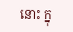នោះ ក្នុ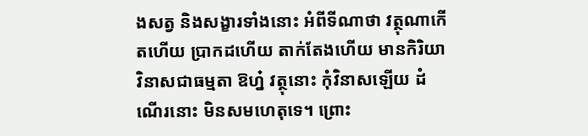ងសត្វ និងសង្ខារទាំងនោះ អំពីទីណាថា វត្ថុណាកើតហើយ បា្រកដហើយ តាក់តែងហើយ មានកិរិយាវិនាសជាធម្មតា ឱហ្ន៎ វត្ថុនោះ កុំវិនាសឡើយ ដំណើរនោះ មិនសមហេតុទេ។ ព្រោះ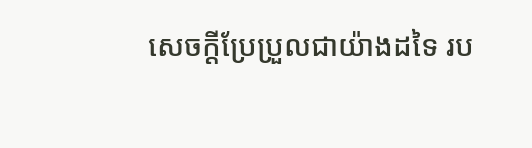សេចក្តីប្រែប្រួលជាយ៉ាងដទៃ រប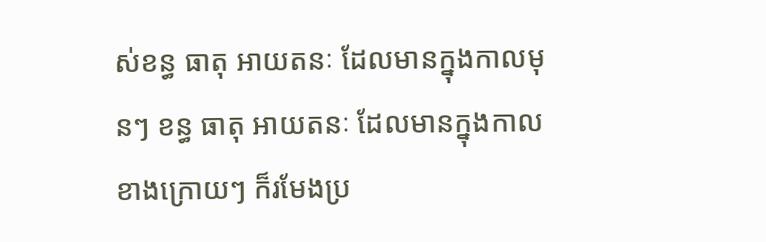ស់ខន្ធ ធាតុ អាយតនៈ ដែលមានក្នុងកាលមុនៗ ខន្ធ ធាតុ អាយតនៈ ដែលមានក្នុងកាលខាងក្រោយៗ ក៏រមែងប្រ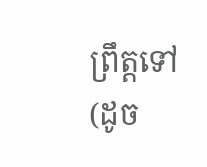ព្រឹត្តទៅ (ដូច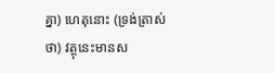គ្នា) ហេតុនោះ (ទ្រង់ត្រាស់ថា) វត្ថុនេះមានស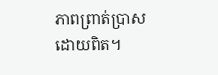ភាពព្រាត់បា្រសដោយពិត។